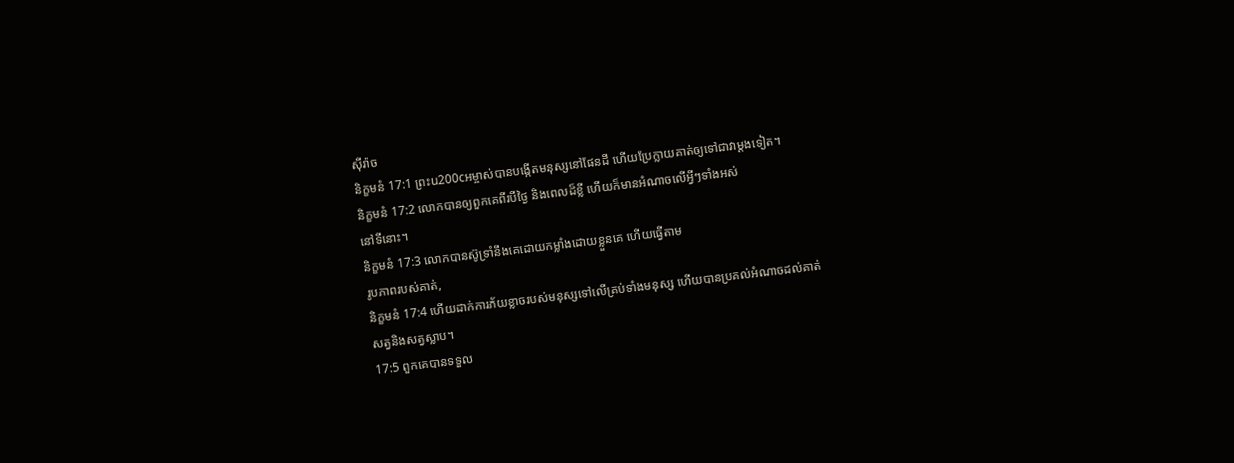ស៊ីរ៉ាច
និក្ខមនំ 17:1 ព្រះu200cអម្ចាស់បានបង្កើតមនុស្សនៅផែនដី ហើយប្រែក្លាយគាត់ឲ្យទៅជាវាម្ដងទៀត។
និក្ខមនំ 17:2 លោកបានឲ្យពួកគេពីរបីថ្ងៃ និងពេលដ៏ខ្លី ហើយក៏មានអំណាចលើអ្វីៗទាំងអស់
នៅទីនោះ។
និក្ខមនំ 17:3 លោកបានស៊ូទ្រាំនឹងគេដោយកម្លាំងដោយខ្លួនគេ ហើយធ្វើតាម
រូបភាពរបស់គាត់,
និក្ខមនំ 17:4 ហើយដាក់ការភ័យខ្លាចរបស់មនុស្សទៅលើគ្រប់ទាំងមនុស្ស ហើយបានប្រគល់អំណាចដល់គាត់
សត្វនិងសត្វស្លាប។
17:5 ពួកគេបានទទួល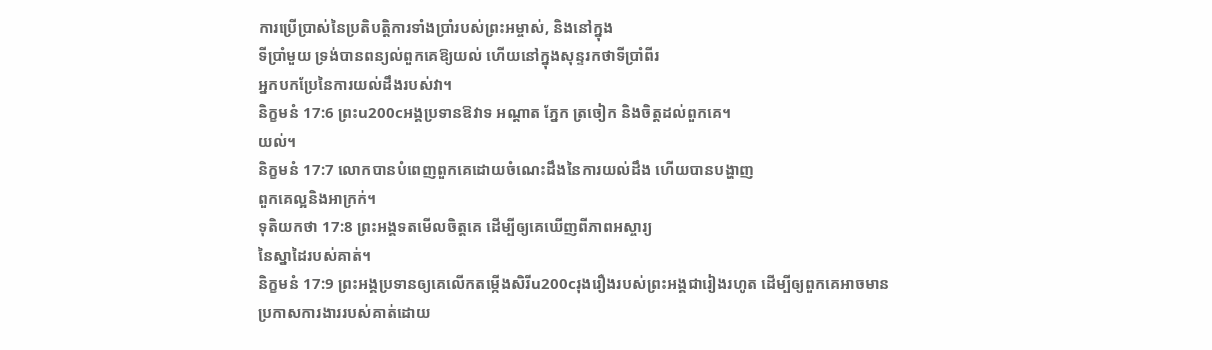ការប្រើប្រាស់នៃប្រតិបត្តិការទាំងប្រាំរបស់ព្រះអម្ចាស់, និងនៅក្នុង
ទីប្រាំមួយ ទ្រង់បានពន្យល់ពួកគេឱ្យយល់ ហើយនៅក្នុងសុន្ទរកថាទីប្រាំពីរ
អ្នកបកប្រែនៃការយល់ដឹងរបស់វា។
និក្ខមនំ 17:6 ព្រះu200cអង្គប្រទានឱវាទ អណ្ដាត ភ្នែក ត្រចៀក និងចិត្តដល់ពួកគេ។
យល់។
និក្ខមនំ 17:7 លោកបានបំពេញពួកគេដោយចំណេះដឹងនៃការយល់ដឹង ហើយបានបង្ហាញ
ពួកគេល្អនិងអាក្រក់។
ទុតិយកថា 17:8 ព្រះអង្គទតមើលចិត្តគេ ដើម្បីឲ្យគេឃើញពីភាពអស្ចារ្យ
នៃស្នាដៃរបស់គាត់។
និក្ខមនំ 17:9 ព្រះអង្គប្រទានឲ្យគេលើកតម្កើងសិរីu200cរុងរឿងរបស់ព្រះអង្គជារៀងរហូត ដើម្បីឲ្យពួកគេអាចមាន
ប្រកាសការងាររបស់គាត់ដោយ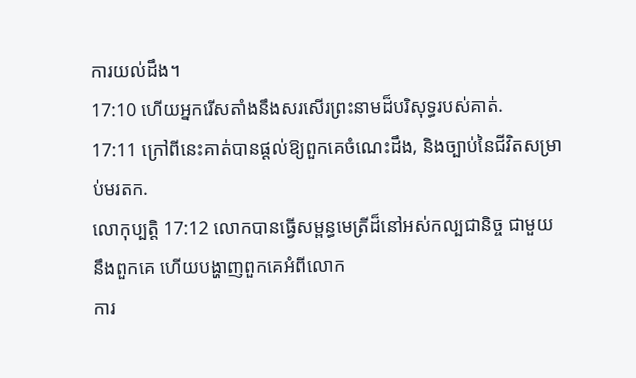ការយល់ដឹង។
17:10 ហើយអ្នករើសតាំងនឹងសរសើរព្រះនាមដ៏បរិសុទ្ធរបស់គាត់.
17:11 ក្រៅពីនេះគាត់បានផ្ដល់ឱ្យពួកគេចំណេះដឹង, និងច្បាប់នៃជីវិតសម្រាប់មរតក.
លោកុប្បត្តិ 17:12 លោកបានធ្វើសម្ពន្ធមេត្រីដ៏នៅអស់កល្បជានិច្ច ជាមួយនឹងពួកគេ ហើយបង្ហាញពួកគេអំពីលោក
ការ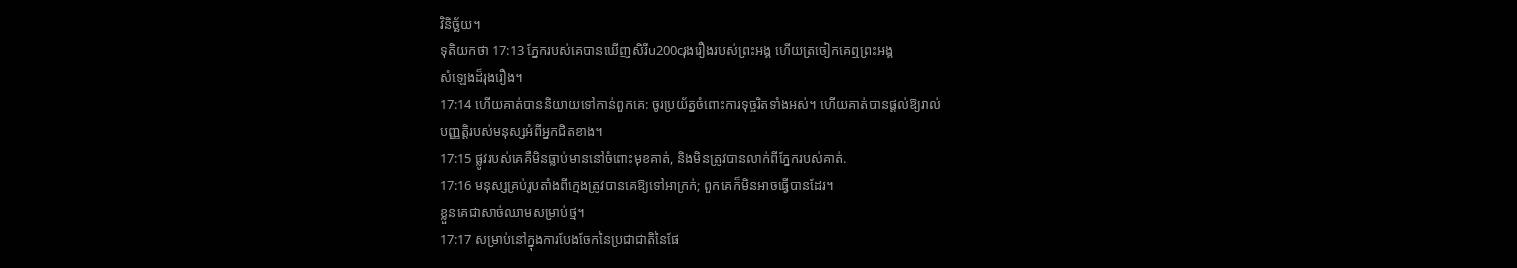វិនិច្ឆ័យ។
ទុតិយកថា 17:13 ភ្នែករបស់គេបានឃើញសិរីu200cរុងរឿងរបស់ព្រះអង្គ ហើយត្រចៀកគេឮព្រះអង្គ
សំឡេងដ៏រុងរឿង។
17:14 ហើយគាត់បាននិយាយទៅកាន់ពួកគេ: ចូរប្រយ័ត្នចំពោះការទុច្ចរិតទាំងអស់។ ហើយគាត់បានផ្តល់ឱ្យរាល់
បញ្ញត្តិរបស់មនុស្សអំពីអ្នកជិតខាង។
17:15 ផ្លូវរបស់គេគឺមិនធ្លាប់មាននៅចំពោះមុខគាត់, និងមិនត្រូវបានលាក់ពីភ្នែករបស់គាត់.
17:16 មនុស្សគ្រប់រូបតាំងពីក្មេងត្រូវបានគេឱ្យទៅអាក្រក់; ពួកគេក៏មិនអាចធ្វើបានដែរ។
ខ្លួនគេជាសាច់ឈាមសម្រាប់ថ្ម។
17:17 សម្រាប់នៅក្នុងការបែងចែកនៃប្រជាជាតិនៃផែ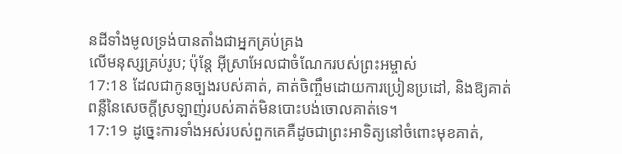នដីទាំងមូលទ្រង់បានតាំងជាអ្នកគ្រប់គ្រង
លើមនុស្សគ្រប់រូប; ប៉ុន្តែ អ៊ីស្រាអែលជាចំណែករបស់ព្រះអម្ចាស់
17:18 ដែលជាកូនច្បងរបស់គាត់, គាត់ចិញ្ចឹមដោយការប្រៀនប្រដៅ, និងឱ្យគាត់
ពន្លឺនៃសេចក្តីស្រឡាញ់របស់គាត់មិនបោះបង់ចោលគាត់ទេ។
17:19 ដូច្នេះការទាំងអស់របស់ពួកគេគឺដូចជាព្រះអាទិត្យនៅចំពោះមុខគាត់,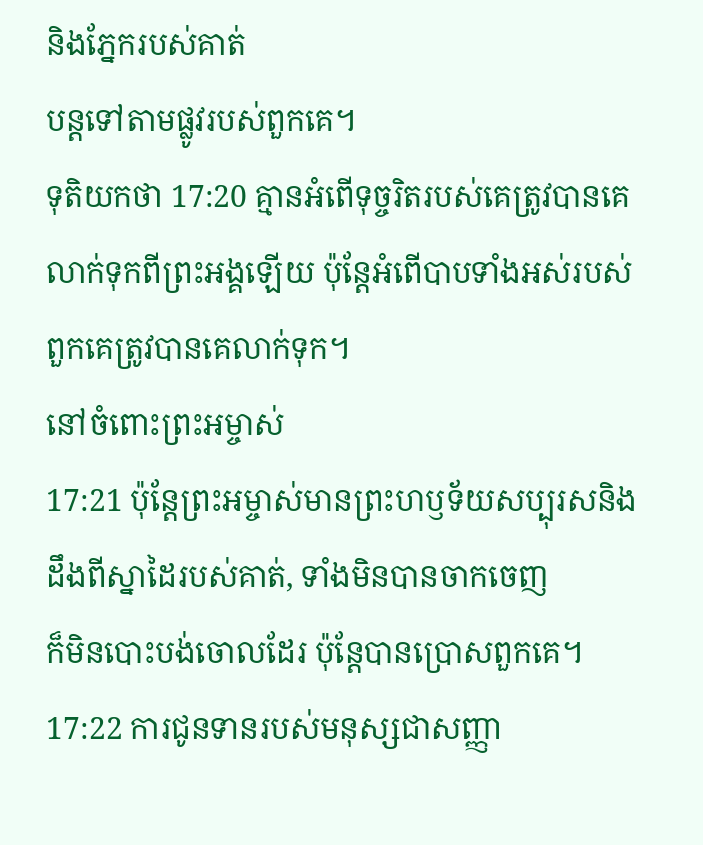និងភ្នែករបស់គាត់
បន្តទៅតាមផ្លូវរបស់ពួកគេ។
ទុតិយកថា 17:20 គ្មានអំពើទុច្ចរិតរបស់គេត្រូវបានគេលាក់ទុកពីព្រះអង្គឡើយ ប៉ុន្តែអំពើបាបទាំងអស់របស់ពួកគេត្រូវបានគេលាក់ទុក។
នៅចំពោះព្រះអម្ចាស់
17:21 ប៉ុន្តែព្រះអម្ចាស់មានព្រះហឫទ័យសប្បុរសនិងដឹងពីស្នាដៃរបស់គាត់, ទាំងមិនបានចាកចេញ
ក៏មិនបោះបង់ចោលដែរ ប៉ុន្តែបានប្រោសពួកគេ។
17:22 ការជូនទានរបស់មនុស្សជាសញ្ញា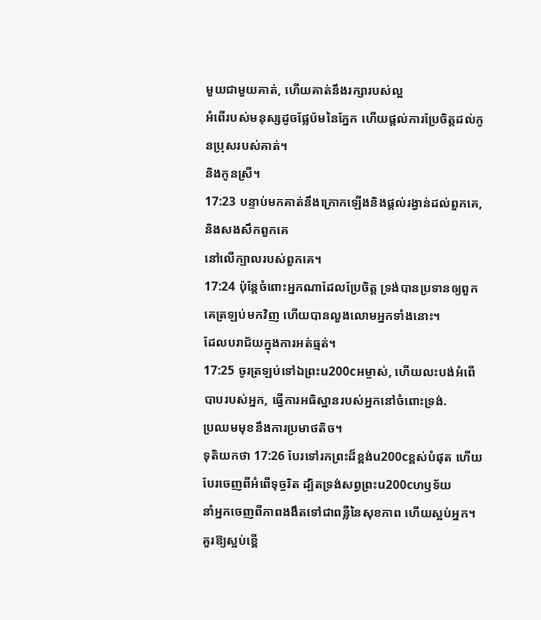មួយជាមួយគាត់, ហើយគាត់នឹងរក្សារបស់ល្អ
អំពើរបស់មនុស្សដូចផ្លែប៉មនៃភ្នែក ហើយផ្តល់ការប្រែចិត្តដល់កូនប្រុសរបស់គាត់។
និងកូនស្រី។
17:23 បន្ទាប់មកគាត់នឹងក្រោកឡើងនិងផ្តល់រង្វាន់ដល់ពួកគេ, និងសងសឹកពួកគេ
នៅលើក្បាលរបស់ពួកគេ។
17:24 ប៉ុន្តែចំពោះអ្នកណាដែលប្រែចិត្ត ទ្រង់បានប្រទានឲ្យពួកគេត្រឡប់មកវិញ ហើយបានលួងលោមអ្នកទាំងនោះ។
ដែលបរាជ័យក្នុងការអត់ធ្មត់។
17:25 ចូរត្រឡប់ទៅឯព្រះu200cអម្ចាស់, ហើយលះបង់អំពើបាបរបស់អ្នក, ធ្វើការអធិស្ឋានរបស់អ្នកនៅចំពោះទ្រង់.
ប្រឈមមុខនឹងការប្រមាថតិច។
ទុតិយកថា 17:26 បែរទៅរកព្រះដ៏ខ្ពង់u200cខ្ពស់បំផុត ហើយបែរចេញពីអំពើទុច្ចរិត ដ្បិតទ្រង់សព្វព្រះu200cហឫទ័យ
នាំអ្នកចេញពីភាពងងឹតទៅជាពន្លឺនៃសុខភាព ហើយស្អប់អ្នក។
គួរឱ្យស្អប់ខ្ពើ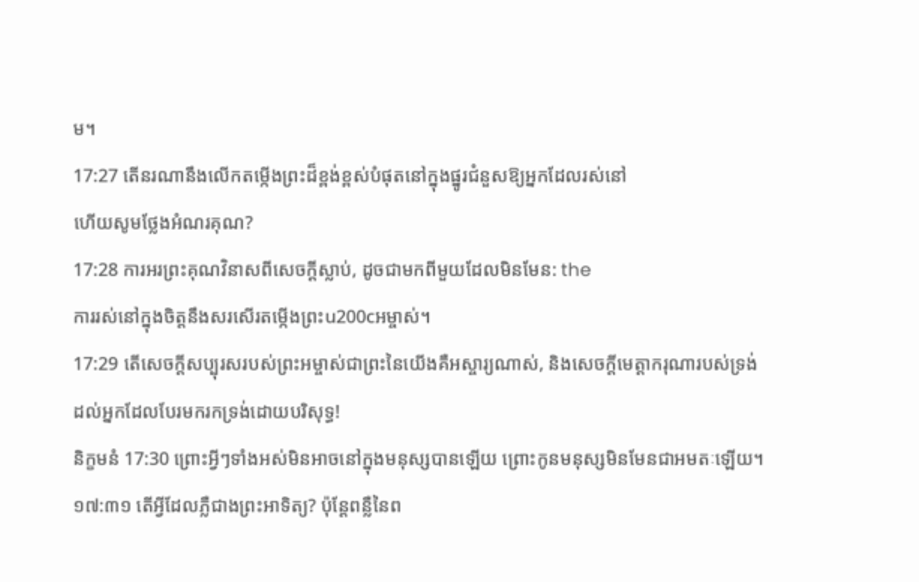ម។
17:27 តើនរណានឹងលើកតម្កើងព្រះដ៏ខ្ពង់ខ្ពស់បំផុតនៅក្នុងផ្នូរជំនួសឱ្យអ្នកដែលរស់នៅ
ហើយសូមថ្លែងអំណរគុណ?
17:28 ការអរព្រះគុណវិនាសពីសេចក្ដីស្លាប់, ដូចជាមកពីមួយដែលមិនមែន: the
ការរស់នៅក្នុងចិត្តនឹងសរសើរតម្កើងព្រះu200cអម្ចាស់។
17:29 តើសេចក្ដីសប្បុរសរបស់ព្រះអម្ចាស់ជាព្រះនៃយើងគឺអស្ចារ្យណាស់, និងសេចក្ដីមេត្តាករុណារបស់ទ្រង់
ដល់អ្នកដែលបែរមករកទ្រង់ដោយបរិសុទ្ធ!
និក្ខមនំ 17:30 ព្រោះអ្វីៗទាំងអស់មិនអាចនៅក្នុងមនុស្សបានឡើយ ព្រោះកូនមនុស្សមិនមែនជាអមតៈឡើយ។
១៧:៣១ តើអ្វីដែលភ្លឺជាងព្រះអាទិត្យ? ប៉ុន្តែពន្លឺនៃព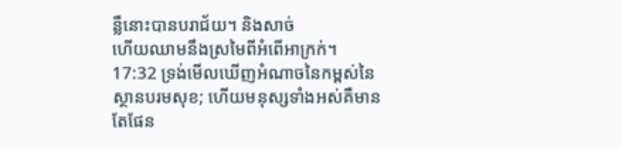ន្លឺនោះបានបរាជ័យ។ និងសាច់
ហើយឈាមនឹងស្រមៃពីអំពើអាក្រក់។
17:32 ទ្រង់មើលឃើញអំណាចនៃកម្ពស់នៃស្ថានបរមសុខ; ហើយមនុស្សទាំងអស់គឺមានតែផែន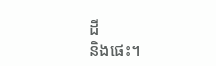ដី
និងផេះ។